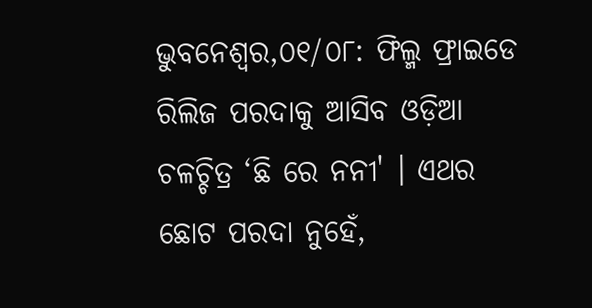ଭୁବନେଶ୍ୱର,୦୧/୦୮: ଫିଲ୍ମ ଫ୍ରାଇଡେ ରିଲିଜ ପରଦାକୁ ଆସିବ ଓଡ଼ିଆ ଚଳଚ୍ଚିତ୍ର ‘ଛି ରେ ନନୀ' । ଏଥର ଛୋଟ ପରଦା ନୁହେଁ,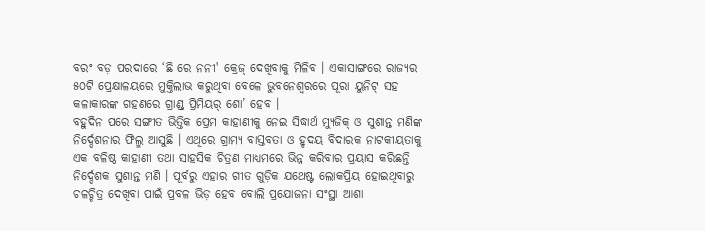ବରଂ ବଡ଼ ପରଦାରେ ‘ଛି ରେ ନନୀ' କ୍ରେଜ୍ ଦେଖିବାକୁ ମିଳିବ । ଏକାସାଙ୍ଗରେ ରାଜ୍ୟର ୫୦ଟି ପ୍ରେକ୍ଷାଳୟରେ ମୁକ୍ତିଲାଭ କରୁଥିବା ବେଳେ ଭୁବନେଶ୍ୱରରେ ପୂରା ୟୁନିଟ୍ ସହ କଳାକାରଙ୍କ ଗହଣରେ ଗ୍ରାଣ୍ଡ୍ ପ୍ରିମିୟର୍ ଶୋ’ ହେବ ।
ବହୁଦିନ ପରେ ସଙ୍ଗୀତ ଭିତ୍ତିକ ପ୍ରେମ କାହାଣୀକୁ ନେଇ ସିଦ୍ଧାର୍ଥ ମ୍ୟୁଜିକ୍ ଓ ସୁଶାନ୍ତ ମଣିଙ୍କ ନିର୍ଦ୍ଦେଶନାର ଫିଲ୍ମ ଆସୁଛି । ଏଥିରେ ଗ୍ରାମ୍ୟ ବାସ୍ତବତା ଓ ହୃଦୟ ବିଦାରକ ନାଟକୀୟତାକୁ ଏକ ବଳିଷ୍ଠ କାହାଣୀ ତଥା ସାହସିକ ଚିତ୍ରଣ ମାଧ୍ୟମରେ ଭିନ୍ନ କରିବାର ପ୍ରୟାସ କରିଛନ୍ତି ନିର୍ଦ୍ଦେଶକ ସୁଶାନ୍ତ ମଣି । ପୂର୍ବରୁ ଏହାର ଗୀତ ଗୁଡ଼ିକ ଯଥେଷ୍ଟ ଲୋକପ୍ରିୟ ହୋଇଥିବାରୁ ଚଳଚ୍ଚିତ୍ର ଦେଖିବା ପାଇଁ ପ୍ରବଳ ଭିଡ଼ ହେବ ବୋଲି ପ୍ରଯୋଜନା ସଂସ୍ଥା ଆଶା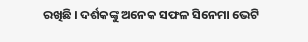ରଖିଛି । ଦର୍ଶକଙ୍କୁ ଅନେକ ସଫଳ ସିନେମା ଭେଟି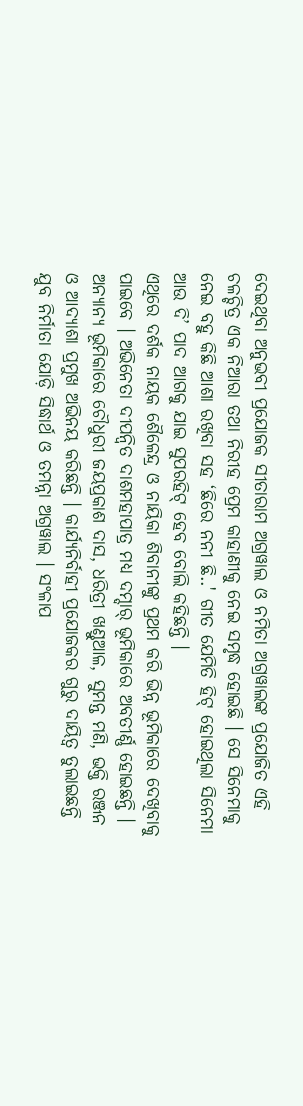ଦେଇଥିବା ଅନୁଭବୀ ପ୍ରଯୋଜକ ସୀତାରାମ ଅଗ୍ରୱାଲ ଓ ନମିତା ଅଗ୍ରୱାଲଙ୍କ ପ୍ରଯୋଜିତ ଏହି ଚଳଚ୍ଚିତ୍ର ଏକ ନିଆରା ତଥା ନିରୀହ ପ୍ରେମ କାହାଣୀକୁ ନେଇ ସମୃଦ୍ଧ ହୋଇଛି । ସେ ସିନେମାକୁ ନେଇ ବହୁ କିଛି ଆଶା ରଖିବା ସହ ‘ଛିରେ ନନୀ ଛି..' ଗୀତ ଯେମିତି ହିଟ୍ ହୋଇଥିଲା ସିନେମା ଆଉ ଦି’ ପାଦ ଆଗକୁ ଯାଇ ସୁପରହିଟ୍ ହେବ ବୋଲି କହିଛନ୍ତି ।
ଏଥିରେ ଦର୍ଶକ ନାୟକ ଶୈଳେନ୍ଦ୍ର ଓ ନାୟିକା ଶିବାନୀଙ୍କୁ ପ୍ରଥମ କରି ଭିନ୍ନ ଭୂମିକାରେ ଦେଖିବାକୁ ପାଇବେ । ଅଭିନେତା ଦୀପନ୍ୱିତ ଦାଶମହାପାତ୍ର ମଧ୍ୟ ଦମ୍ଦାର୍ ଭୂମିକାରେ ଅବତୀର୍ଣ୍ଣ ହୋଇଛନ୍ତି । ଅନ୍ୟାନ୍ୟ ଭୂମିକାରେ ଚୌଧୁରୀ ଜୟପ୍ରକାଶ ଦାସ, ଧରିତ୍ରୀ ଖଣ୍ଡୁଆଳ, ସୁମନ୍ତ ମଣି, ଭକ୍ତି ରଞ୍ଜନ ଓ ଆଦ୍ୟାଶା ପ୍ରମୁଖ ଅଭିନୟ କରିଛନ୍ତି । କାର୍ଯ୍ୟନିର୍ବାହୀ ପ୍ରଯୋଜକର ଗୁରୁ ଦାୟିତ୍ୱ ତୁଲାଇଛନ୍ତି ଯୁବ ନିର୍ମାତା ଯୋଡ଼ି ସିଦ୍ଧାର୍ଥ ଓ ତମନ୍ନା ଅଗ୍ରୱାଲ । ସଂଳାପ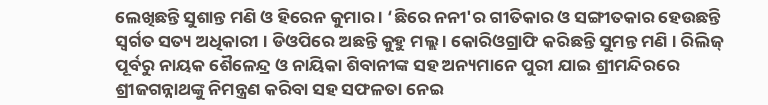ଲେଖିଛନ୍ତି ସୁଶାନ୍ତ ମଣି ଓ ହିରେନ କୁମାର । ‘ଛିରେ ନନୀ'ର ଗୀତିକାର ଓ ସଙ୍ଗୀତକାର ହେଉଛନ୍ତି ସ୍ୱର୍ଗତ ସତ୍ୟ ଅଧିକାରୀ । ଡିଓପିରେ ଅଛନ୍ତି କୁହୁ ମଲ୍ଲ । କୋରିଓଗ୍ରାଫି କରିଛନ୍ତି ସୁମନ୍ତ ମଣି । ରିଲିଜ୍ ପୂର୍ବରୁ ନାୟକ ଶୈଳେନ୍ଦ୍ର ଓ ନାୟିକା ଶିବାନୀଙ୍କ ସହ ଅନ୍ୟମାନେ ପୁରୀ ଯାଇ ଶ୍ରୀମନ୍ଦିରରେ ଶ୍ରୀଜଗନ୍ନାଥଙ୍କୁ ନିମନ୍ତ୍ରଣ କରିବା ସହ ସଫଳତା ନେଇ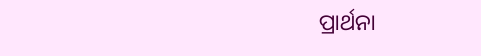ପ୍ରାର୍ଥନା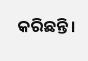କରିଛନ୍ତି।